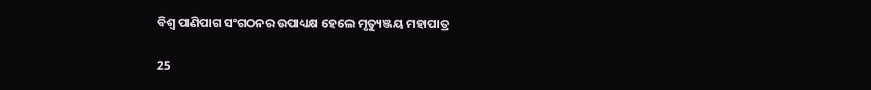ବିଶ୍ୱ ପାଣିପାଗ ସଂଗଠନର ଉପାଧ୍ୟକ୍ଷ ହେଲେ ମୃତ୍ୟୁଞ୍ଜୟ ମହାପାତ୍ର

25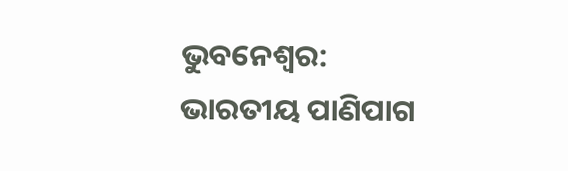ଭୁବନେଶ୍ୱର: ଭାରତୀୟ ପାଣିପାଗ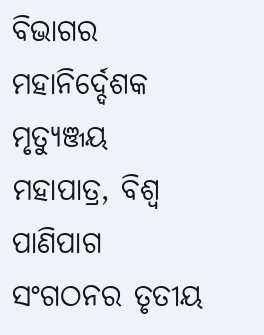ବିଭାଗର ମହାନିର୍ଦ୍ଦେଶକ ମୃତ୍ୟୁଞ୍ଜୟ ମହାପାତ୍ର, ବିଶ୍ୱ ପାଣିପାଗ ସଂଗଠନର ତୃତୀୟ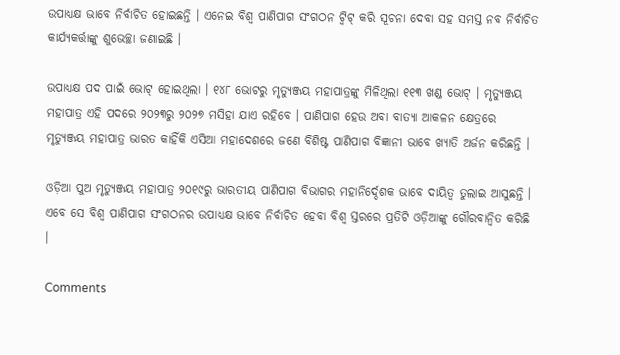ଉପାଧ୍ୟକ୍ଷ ଭାବେ ନିର୍ବାଚିତ ହୋଇଛନ୍ତି । ଏନେଇ ବିଶ୍ୱ ପାଣିପାଗ ସଂଗଠନ ଟ୍ୱିଟ୍ କରି ସୂଚନା ଦେବା ସହ ସମସ୍ତ ନବ ନିର୍ବାଚିତ କାର୍ଯ୍ୟକର୍ତ୍ତାଙ୍କୁ ଶୁଭେଚ୍ଛା ଜଣାଇଛି ।

ଉପାଧ୍ୟକ୍ଷ ପଦ ପାଇଁ ଭୋଟ୍ ହୋଇଥିଲା । ୧୪୮ ଭୋଟରୁ ମୃତ୍ୟୁଞ୍ଜୟ ମହାପାତ୍ରଙ୍କୁ ମିଳିଥିଲା ୧୧୩ ଖଣ୍ଡ ଭୋଟ୍ । ମୃତ୍ୟୁଞ୍ଜୟ ମହାପାତ୍ର ଏହି ପଦରେ ୨୦୨୩ରୁ ୨୦୨୭ ମସିହା ଯାଏ ରହିବେ । ପାଣିପାଗ ହେଉ ଅବା ବାତ୍ୟା ଆକଳନ କ୍ଷେତ୍ରରେ ମୃତ୍ୟୁଞ୍ଜୟ ମହାପାତ୍ର ଭାରତ କାହିଁକି ଏସିଆ ମହାଦେଶରେ ଜଣେ ବିଶିଷ୍ଟ ପାଣିପାଗ ବିଜ୍ଞାନୀ ଭାବେ ଖ୍ୟାତି ଅର୍ଜନ କରିଛନ୍ତି ।

ଓଡ଼ିଆ ପୁଅ ମୃତ୍ୟୁଞ୍ଜୟ ମହାପାତ୍ର ୨୦୧୯ରୁ ଭାରତୀୟ ପାଣିପାଗ ବିଭାଗର ମହାନିର୍ଦ୍ଦେଶକ ଭାବେ ଦାୟିତ୍ୱ ତୁଲାଇ ଆସୁଛନ୍ତି । ଏବେ ସେ ବିଶ୍ୱ ପାଣିପାଗ ସଂଗଠନର ଉପାଧ୍ୟକ୍ଷ ଭାବେ ନିର୍ବାଚିତ ହେବା ବିଶ୍ୱ ସ୍ତରରେ ପ୍ରତିଟି ଓଡ଼ିଆଙ୍କୁ ଗୌରବାନ୍ୱିତ କରିଛି ।

Comments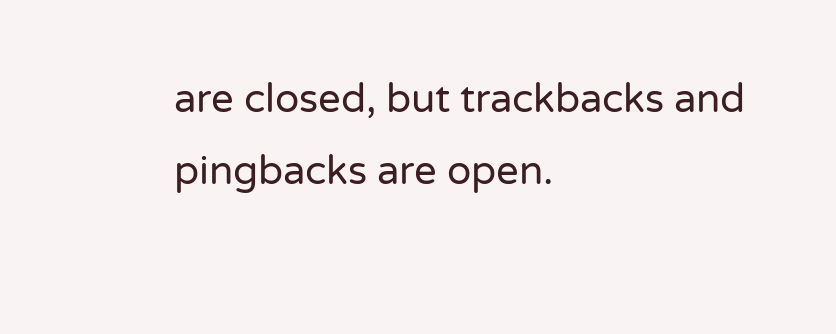are closed, but trackbacks and pingbacks are open.